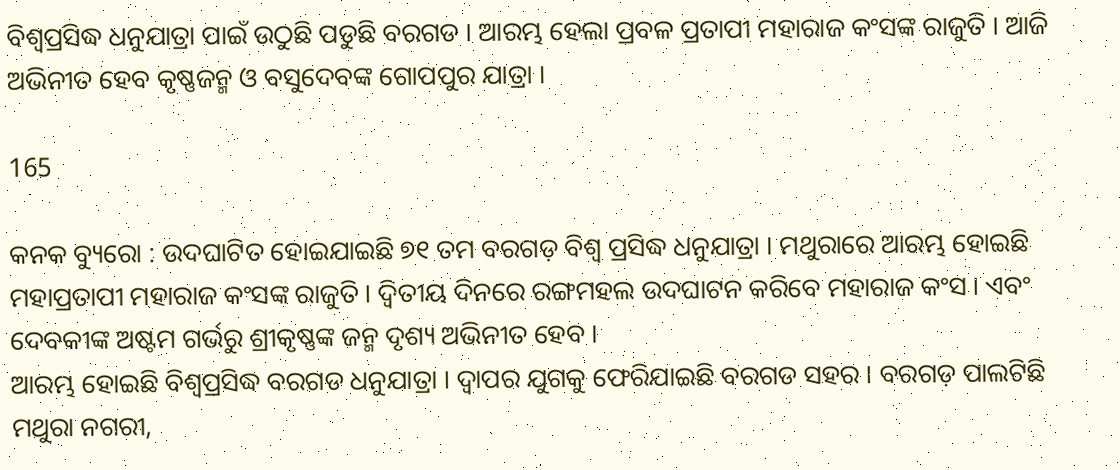ବିଶ୍ୱପ୍ରସିଦ୍ଧ ଧନୁଯାତ୍ରା ପାଇଁ ଉଠୁଛି ପଡୁଛି ବରଗଡ । ଆରମ୍ଭ ହେଲା ପ୍ରବଳ ପ୍ରତାପୀ ମହାରାଜ କଂସଙ୍କ ରାଜୁତି । ଆଜି ଅଭିନୀତ ହେବ କୃଷ୍ଣଜନ୍ମ ଓ ବସୁଦେବଙ୍କ ଗୋପପୁର ଯାତ୍ରା ।

165

କନକ ବ୍ୟୁରୋ : ଉଦଘାଟିତ ହୋଇଯାଇଛି ୭୧ ତମ ବରଗଡ଼ ବିଶ୍ୱ ପ୍ରସିଦ୍ଧ ଧନୁଯାତ୍ରା । ମଥୁରାରେ ଆରମ୍ଭ ହୋଇଛି ମହାପ୍ରତାପୀ ମହାରାଜ କଂସଙ୍କ ରାଜୁତି । ଦ୍ୱିତୀୟ ଦିନରେ ରଙ୍ଗମହଲ ଉଦଘାଟନ କରିବେ ମହାରାଜ କଂସ । ଏବଂ ଦେବକୀଙ୍କ ଅଷ୍ଟମ ଗର୍ଭରୁ ଶ୍ରୀକୃଷ୍ଣଙ୍କ ଜନ୍ମ ଦୃଶ୍ୟ ଅଭିନୀତ ହେବ ।
ଆରମ୍ଭ ହୋଇଛି ବିଶ୍ୱପ୍ରସିଦ୍ଧ ବରଗଡ ଧନୁଯାତ୍ରା । ଦ୍ୱାପର ଯୁଗକୁ ଫେରିଯାଇଛି ବରଗଡ ସହର । ବରଗଡ଼ ପାଲଟିଛି ମଥୁରା ନଗରୀ,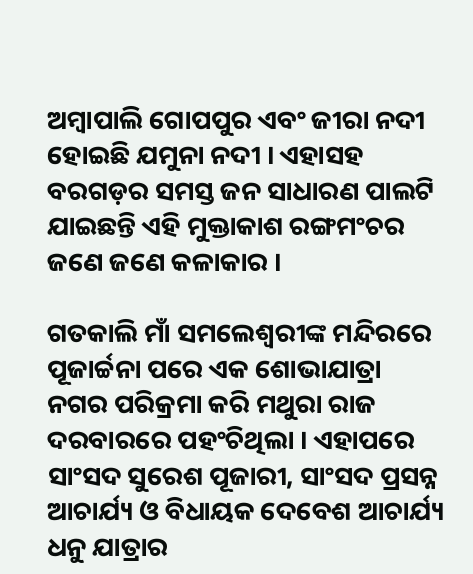ଅମ୍ବାପାଲି ଗୋପପୁର ଏବଂ ଜୀରା ନଦୀ ହୋଇଛି ଯମୁନା ନଦୀ । ଏହାସହ ବରଗଡ଼ର ସମସ୍ତ ଜନ ସାଧାରଣ ପାଲଟି ଯାଇଛନ୍ତି ଏହି ମୁକ୍ତାକାଶ ରଙ୍ଗମଂଚର ଜଣେ ଜଣେ କଳାକାର ।

ଗତକାଲି ମାଁ ସମଲେଶ୍ୱରୀଙ୍କ ମନ୍ଦିରରେ ପୂଜାର୍ଚ୍ଚନା ପରେ ଏକ ଶୋଭାଯାତ୍ରା ନଗର ପରିକ୍ରମା କରି ମଥୁରା ରାଜ ଦରବାରରେ ପହଂଚିଥିଲା । ଏହାପରେ ସାଂସଦ ସୁରେଶ ପୂଜାରୀ, ସାଂସଦ ପ୍ରସନ୍ନ ଆଚାର୍ଯ୍ୟ ଓ ବିଧାୟକ ଦେବେଶ ଆଚାର୍ଯ୍ୟ ଧନୁ ଯାତ୍ରାର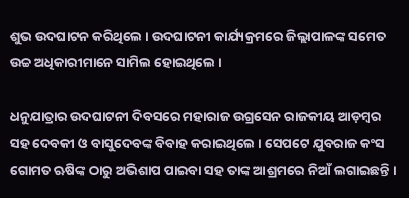ଶୁଭ ଉଦଘାଟନ କରିଥିଲେ । ଉଦଘାଟନୀ କାର୍ଯ୍ୟକ୍ରମରେ ଜିଲ୍ଲାପାଳଙ୍କ ସମେତ ଉଚ୍ଚ ଅଧିକାରୀମାନେ ସାମିଲ ହୋଇଥିଲେ ।

ଧନୁଯାତ୍ରାର ଉଦଘାଟନୀ ଦିବସରେ ମହାରାଜ ଉଗ୍ରସେନ ରାଜକୀୟ ଆଡ଼ମ୍ବର ସହ ଦେବକୀ ଓ ବାସୁଦେବଙ୍କ ବିବାହ କରାଇଥିଲେ । ସେପଟେ ଯୁବରାଜ କଂସ ଗୋମତ ଋଷିଙ୍କ ଠାରୁ ଅଭିଶାପ ପାଇବା ସହ ତାଙ୍କ ଆଶ୍ରମରେ ନିଆଁ ଲଗାଇଛନ୍ତି ।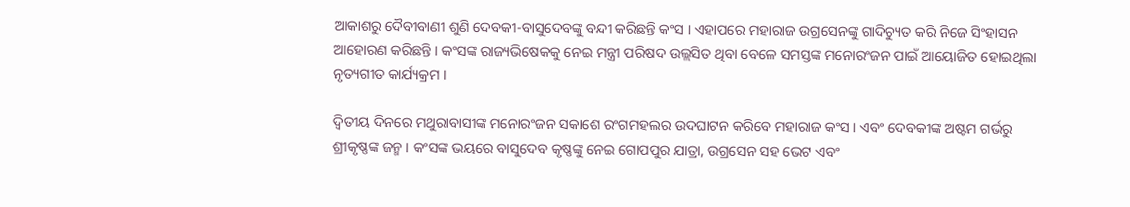ଆକାଶରୁ ଦୈବୀବାଣୀ ଶୁଣି ଦେବକୀ-ବାସୁଦେବଙ୍କୁ ବନ୍ଦୀ କରିଛନ୍ତି କଂସ । ଏହାପରେ ମହାରାଜ ଉଗ୍ରସେନଙ୍କୁ ଗାଦିଚ୍ୟୁତ କରି ନିଜେ ସିଂହାସନ ଆହୋରଣ କରିଛନ୍ତି । କଂସଙ୍କ ରାଜ୍ୟଭିଷେକକୁ ନେଇ ମନ୍ତ୍ରୀ ପରିଷଦ ଉଲ୍ଲସିତ ଥିବା ବେଳେ ସମସ୍ତଙ୍କ ମନୋରଂଜନ ପାଇଁ ଆୟୋଜିତ ହୋଇଥିଲା ନୃତ୍ୟଗୀତ କାର୍ଯ୍ୟକ୍ରମ ।

ଦ୍ୱିତୀୟ ଦିନରେ ମଥୁରାବାସୀଙ୍କ ମନୋରଂଜନ ସକାଶେ ରଂଗମହଲର ଉଦଘାଟନ କରିବେ ମହାରାଜ କଂସ । ଏବଂ ଦେବକୀଙ୍କ ଅଷ୍ଟମ ଗର୍ଭରୁ ଶ୍ରୀକୃଷ୍ଣଙ୍କ ଜନ୍ମ । କଂସଙ୍କ ଭୟରେ ବାସୁଦେବ କୃଷ୍ଣଙ୍କୁ ନେଇ ଗୋପପୁର ଯାତ୍ରା, ଉଗ୍ରସେନ ସହ ଭେଟ ଏବଂ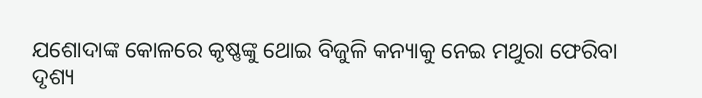ଯଶୋଦାଙ୍କ କୋଳରେ କୃଷ୍ଣଙ୍କୁ ଥୋଇ ବିଜୁଳି କନ୍ୟାକୁ ନେଇ ମଥୁରା ଫେରିବା ଦୃଶ୍ୟ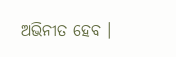ଅଭିନୀତ ହେବ ।